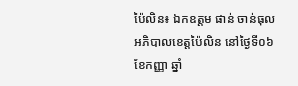ប៉ៃលិន៖ ឯកឧត្តម ផាន់ ចាន់ធុល អភិបាលខេត្តប៉ៃលិន នៅថ្ងៃទី០៦ ខែកញ្ញា ឆ្នាំ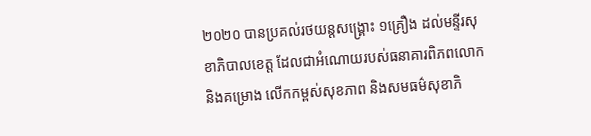២០២០ បានប្រគល់រថយន្តសង្គ្រោះ ១គ្រឿង ដល់មន្ទីរសុខាភិបាលខេត្ត ដែលជាអំណោយរបស់ធនាគារពិភពលោក និងគម្រោង លើកកម្ពស់សុខភាព និងសមធម៌សុខាភិ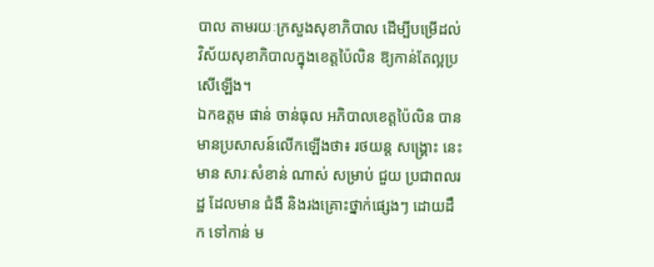បាល តាមរយៈក្រសួងសុខាភិបាល ដើម្បីបម្រើដល់វិស័យសុខាភិបាលក្នុងខេត្តប៉ៃលិន ឱ្យកាន់តែល្អប្រសើឡើង។
ឯកឧត្តម ផាន់ ចាន់ធុល អភិបាលខេត្តប៉ៃលិន បានមានប្រសាសន៍លើកឡើងថា៖ រថយន្ត សង្គ្រោះ នេះ មាន សារៈសំខាន់ ណាស់ សម្រាប់ ជួយ ប្រជាពលរដ្ឋ ដែលមាន ជំងឺ និងរងគ្រោះថ្នាក់ផ្សេងៗ ដោយដឹក ទៅកាន់ ម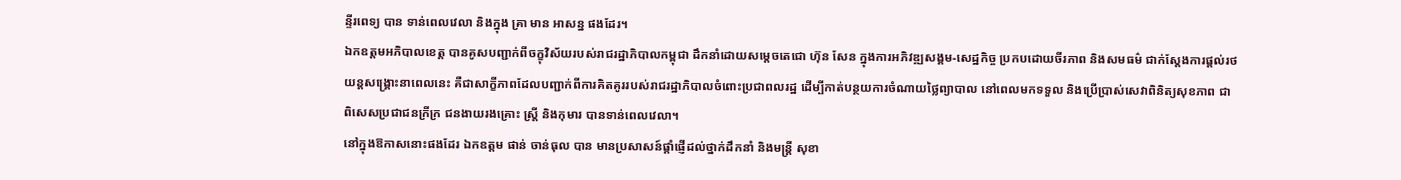ន្ទីរពេទ្យ បាន ទាន់ពេលវេលា និងក្នុង គ្រា មាន អាសន្ន ផងដែរ។
ឯកឧត្តមអភិបាលខេត្ត បានគូសបញ្ជាក់ពីចក្ខុវិស័យរបស់រាជរដ្ឋាភិបាលកម្ពុជា ដឹកនាំដោយសម្តេចតេជោ ហ៊ុន សែន ក្នុងការអភិវឌ្ឍសង្គម-សេដ្ឋកិច្ច ប្រកបដោយចីរភាព និងសមធម៌ ជាក់ស្តែងការផ្តល់រថយន្តសង្គ្រោះនាពេលនេះ គឺជាសាក្ខីភាពដែលបញ្ជាក់ពីការគិតគូររបស់រាជរដ្ឋាភិបាលចំពោះប្រជាពលរដ្ឋ ដើម្បីកាត់បន្ថយការចំណាយថ្លៃព្យាបាល នៅពេលមកទទួល និងប្រើប្រាស់សេវាពិនិត្យសុខភាព ជាពិសេសប្រជាជនក្រីក្រ ជនងាយរងគ្រោះ ស្ត្រី និងកុមារ បានទាន់ពេលវេលា។
នៅក្នុងឱកាសនោះផងដែរ ឯកឧត្តម ផាន់ ចាន់ធុល បាន មានប្រសាសន៍ផ្តាំផ្ញើដល់ថ្នាក់ដឹកនាំ និងមន្ត្រី សុខា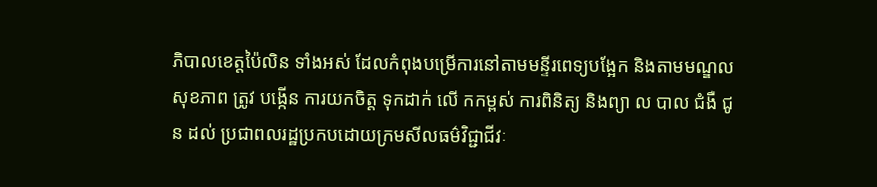ភិបាលខេត្តប៉ៃលិន ទាំងអស់ ដែលកំពុងបម្រើការនៅតាមមន្ទីរពេទ្យបង្អែក និងតាមមណ្ឌលសុខភាព ត្រូវ បង្កើន ការយកចិត្ត ទុកដាក់ លើ កកម្ពស់ ការពិនិត្យ និងព្យា ល បាល ជំងឺ ជូន ដល់ ប្រជាពលរដ្ឋប្រកបដោយក្រមសីលធម៌វិជ្ជាជីវៈ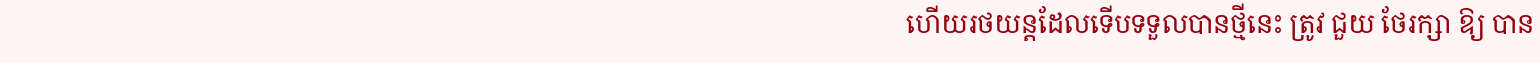ហើយរថយន្តដែលទើបទទួលបានថ្មីនេះ ត្រូវ ជួយ ថែរក្សា ឱ្យ បាន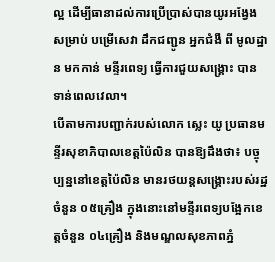ល្អ ដើម្បីធានាដល់ការប្រើប្រាស់បានយូរអង្វែង សម្រាប់ បម្រើសេវា ដឹកជញ្ជូន អ្នកជំងឺ ពី មូលដ្ឋាន មកកាន់ មន្ទីរពេទ្យ ធ្វើការជួយសង្គ្រោះ បាន ទាន់ពេលវេលា។
បើតាមការបញ្ជាក់របស់លោក ស្លេះ យូ ប្រធានមន្ទីរសុខាភិបាលខេត្តប៉ៃលិន បានឱ្យដឹងថា៖ បច្ចុប្បន្ននៅខេត្តប៉ៃលិន មានរថយន្តសង្គ្រោះរបស់រដ្ឋចំនួន ០៥គ្រឿង ក្នុងនោះនៅមន្ទីរពេទ្យបង្អែកខេត្តចំនួន ០៤គ្រឿង និងមណ្ឌលសុខភាពភ្នំ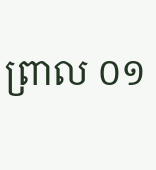ព្រាល ០១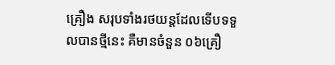គ្រឿង សរុបទាំងរថយន្តដែលទើបទទួលបានថ្មីនេះ គឺមានចំនួន ០៦គ្រឿ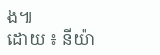ង៕
ដោយ ៖ នីយ៉ា